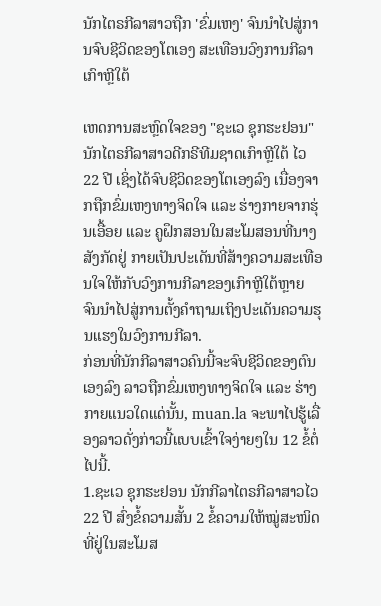ນັກໄຕຣກີລາສາວຖືກ 'ຂົ່ມເຫງ' ຈົນນຳໄປສູ່ການຈົບຊີວິດຂອງໂຕເອງ ສະເທືອນວົງການກີລາເກົາຫຼີໃຕ້

ເຫດການສະຫຼົດໃຈຂອງ "ຊະເວ ຊຸກຮະຢອນ" ນັກໄຕຣກີລາສາວດີກຣີທີມຊາດເກົາຫຼີໃຕ້ ໄວ 22 ປີ ເຊິ່ງໄດ້ຈົບຊີວິດຂອງໂຕເອງລົງ ເນື່ອງຈາກຖືກຂົ່ມເຫງທາງຈິດໃຈ ແລະ ຮ່າງກາຍຈາກຮຸ່ນເອື້ອຍ ແລະ ຄູຝຶກສອນໃນສະໂມສອນທີ່ນາງສັງກັດຢູ່ ກາຍເປັນປະເດັນທີ່ສ້າງຄວາມສະເທືອນໃຈໃຫ້ກັບວົງການກີລາຂອງເກົາຫຼີໃຕ້ຫຼາຍ ຈົນນຳໄປສູ່ການຕັ້ງຄຳຖາມເຖິງປະເດັນຄວາມຮຸນແຮງໃນວົງການກີລາ.
ກ່ອນທີ່ນັກກີລາສາວຄົນນີ້ຈະຈົບຊີວິດຂອງຕົນເອງລົງ ລາວຖືກຂົ່ມເຫງທາງຈິດໃຈ ແລະ ຮ່າງກາຍແນວໃດແດ່ນັ້ນ, muan.la ຈະພາໄປຮູ້ເລື່ອງລາວດັ່ງກ່າວນີ້ແບບເຂົ້າໃຈງ່າຍໆໃນ 12 ຂໍ້ຕໍ່ໄປນີ້.
1.ຊະເວ ຊຸກຮະຢອນ ນັກກີລາໄຕຣກີລາສາວໄວ 22 ປີ ສົ່ງຂໍ້ຄວາມສັ້ນ 2 ຂໍ້ຄວາມໃຫ້ໝູ່ສະໜິດທີ່ຢູ່ໃນສະໂມສ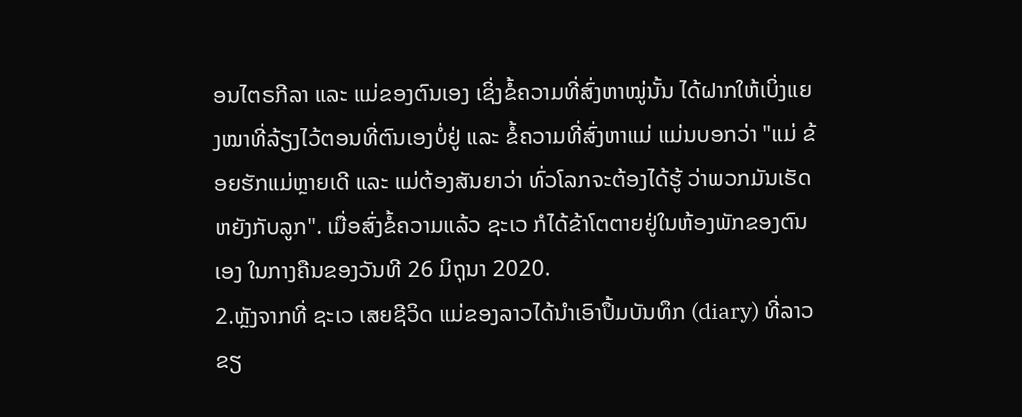ອນໄຕຣກີລາ ແລະ ແມ່ຂອງຕົນເອງ ເຊິ່ງຂໍ້ຄວາມທີ່ສົ່ງຫາໝູ່ນັ້ນ ໄດ້ຝາກໃຫ້ເບິ່ງແຍງໝາທີ່ລ້ຽງໄວ້ຕອນທີ່ຕົນເອງບໍ່ຢູ່ ແລະ ຂໍ້ຄວາມທີ່ສົ່ງຫາແມ່ ແມ່ນບອກວ່າ "ແມ່ ຂ້ອຍຮັກແມ່ຫຼາຍເດີ ແລະ ແມ່ຕ້ອງສັນຍາວ່າ ທົ່ວໂລກຈະຕ້ອງໄດ້ຮູ້ ວ່າພວກມັນເຮັດຫຍັງກັບລູກ". ເມື່ອສົ່ງຂໍ້ຄວາມແລ້ວ ຊະເວ ກໍໄດ້ຂ້າໂຕຕາຍຢູ່ໃນຫ້ອງພັກຂອງຕົນເອງ ໃນກາງຄືນຂອງວັນທີ 26 ມິຖຸນາ 2020.
2.ຫຼັງຈາກທີ່ ຊະເວ ເສຍຊີວິດ ແມ່ຂອງລາວໄດ້ນຳເອົາປຶ້ມບັນທຶກ (diary) ທີ່ລາວຂຽ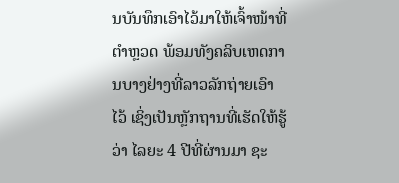ນບັນທຶກເອົາໄວ້ມາໃຫ້ເຈົ້າໜ້າທີ່ຕຳຫຼວດ ພ້ອມທັງຄລິບເຫດການບາງຢ່າງທີ່ລາວລັກຖ່າຍເອົາໄວ້ ເຊິ່ງເປັນຫຼັກຖານທີ່ເຮັດໃຫ້ຮູ້ວ່າ ໄລຍະ 4 ປີທີ່ຜ່ານມາ ຊະ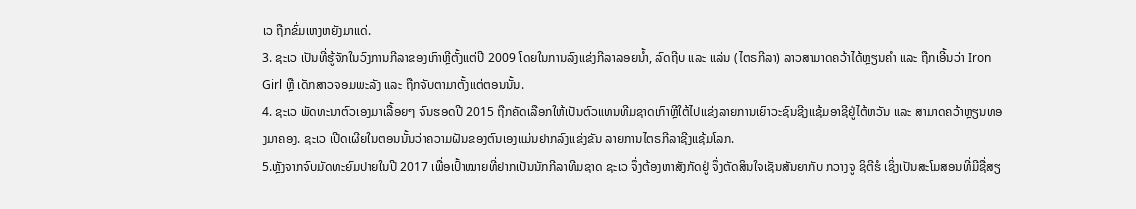ເວ ຖືກຂົ່ມເຫງຫຍັງມາແດ່.
3. ຊະເວ ເປັນທີ່ຮູ້ຈັກໃນວົງການກີລາຂອງເກົາຫຼີຕັ້ງແຕ່ປີ 2009 ໂດຍໃນການລົງແຂ່ງກີລາລອຍນໍ້າ, ລົດຖີບ ແລະ ແລ່ນ (ໄຕຣກີລາ) ລາວສາມາດຄວ້າໄດ້ຫຼຽນຄຳ ແລະ ຖືກເອີ້ນວ່າ Iron Girl ຫຼື ເດັກສາວຈອມພະລັງ ແລະ ຖືກຈັບຕາມາຕັ້ງແຕ່ຕອນນັ້ນ.
4. ຊະເວ ພັດທະນາຕົວເອງມາເລື້ອຍໆ ຈົນຮອດປີ 2015 ຖືກຄັດເລືອກໃຫ້ເປັນຕົວແທນທີມຊາດເກົາຫຼີໃຕ້ໄປແຂ່ງລາຍການເຍົາວະຊົນຊີງແຊ້ມອາຊີຢູ່ໄຕ້ຫວັນ ແລະ ສາມາດຄວ້າຫຼຽນທອງມາຄອງ. ຊະເວ ເປີດເຜີຍໃນຕອນນັ້ນວ່າຄວາມຝັນຂອງຕົນເອງແມ່ນຢາກລົງແຂ່ງຂັນ ລາຍການໄຕຣກີລາຊີງແຊ້ມໂລກ.
5.ຫຼັງຈາກຈົບມັດທະຍົມປາຍໃນປີ 2017 ເພື່ອເປົ້າໝາຍທີ່ຢາກເປັນນັກກີລາທີມຊາດ ຊະເວ ຈຶ່ງຕ້ອງຫາສັງກັດຢູ່ ຈຶ່ງຕັດສິນໃຈເຊັນສັນຍາກັບ ກວາງຈູ ຊິຕີຮໍ ເຊິ່ງເປັນສະໂມສອນທີ່ມີຊື່ສຽ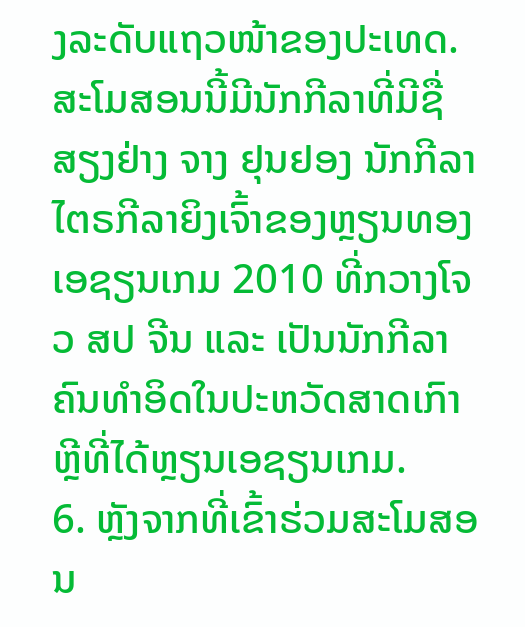ງລະດັບແຖວໜ້າຂອງປະເທດ. ສະໂມສອນນີ້ມີນັກກີລາທີ່ມີຊື່ສຽງຢ່າງ ຈາງ ຢຸນຢອງ ນັກກີລາໄຕຣກີລາຍິງເຈົ້າຂອງຫຼຽນທອງ ເອຊຽນເກມ 2010 ທີ່ກວາງໂຈວ ສປ ຈີນ ແລະ ເປັນນັກກີລາຄົນທຳອິດໃນປະຫວັດສາດເກົາຫຼີທີ່ໄດ້ຫຼຽນເອຊຽນເກມ.
6. ຫຼັງຈາກທີ່ເຂົ້າຮ່ວມສະໂມສອນ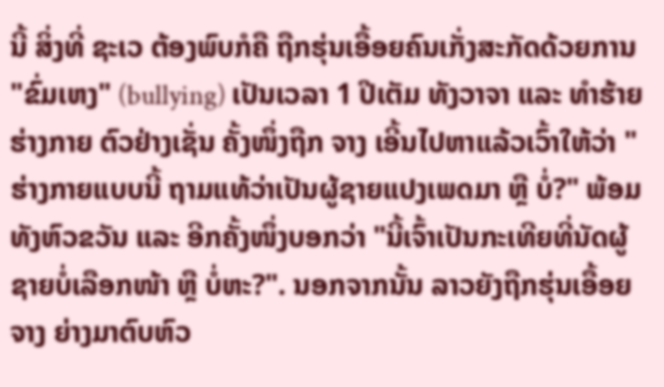ນີ້ ສິ່ງທີ່ ຊະເວ ຕ້ອງພົບກໍຄື ຖືກຮຸ່ນເອື້ອຍຄົນເກັ່ງສະກັດດ້ວຍການ "ຂົ່ມເຫງ" (bullying) ເປັນເວລາ 1 ປີເຕັມ ທັງວາຈາ ແລະ ທຳຮ້າຍຮ່າງກາຍ ຕົວຢ່າງເຊັ່ນ ຄັ້ງໜຶ່ງຖືກ ຈາງ ເອີ້ນໄປຫາແລ້ວເວົ້າໃຫ້ວ່າ "ຮ່າງກາຍແບບນີ້ ຖາມແທ້ວ່າເປັນຜູ້ຊາຍແປງເພດມາ ຫຼື ບໍ່?" ພ້ອມທັງຫົວຂວັນ ແລະ ອີກຄັ້ງໜຶ່ງບອກວ່າ "ນີ້ເຈົ້າເປັນກະເທີຍທີ່ນັດຜູ້ຊາຍບໍ່ເລືອກໜ້າ ຫຼື ບໍ່ຫະ?". ນອກຈາກນັ້ນ ລາວຍັງຖືກຮຸ່ນເອື້ອຍ ຈາງ ຍ່າງມາຕົບຫົວ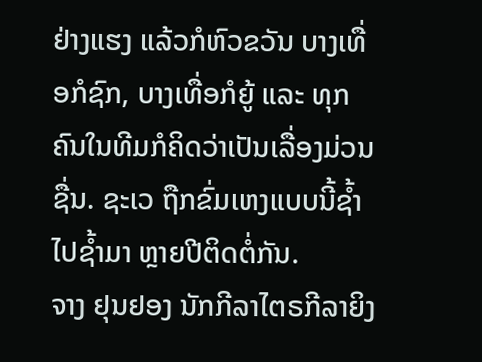ຢ່າງແຮງ ແລ້ວກໍຫົວຂວັນ ບາງເທື່ອກໍຊົກ, ບາງເທື່ອກໍຍູ້ ແລະ ທຸກຄົນໃນທີມກໍຄິດວ່າເປັນເລື່ອງມ່ວນຊື່ນ. ຊະເວ ຖືກຂົ່ມເຫງແບບນີ້ຊໍ້າໄປຊໍ້າມາ ຫຼາຍປີຕິດຕໍ່ກັນ.
ຈາງ ຢຸນຢອງ ນັກກີລາໄຕຣກີລາຍິງ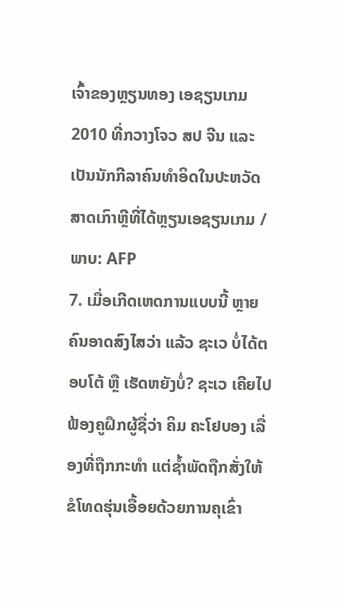ເຈົ້າຂອງຫຼຽນທອງ ເອຊຽນເກມ 2010 ທີ່ກວາງໂຈວ ສປ ຈີນ ແລະ ເປັນນັກກີລາຄົນທຳອິດໃນປະຫວັດສາດເກົາຫຼີທີ່ໄດ້ຫຼຽນເອຊຽນເກມ / ພາບ: AFP
7. ເມື່ອເກີດເຫດການແບບນີ້ ຫຼາຍຄົນອາດສົງໄສວ່າ ແລ້ວ ຊະເວ ບໍ່ໄດ້ຕອບໂຕ້ ຫຼື ເຮັດຫຍັງບໍ່? ຊະເວ ເຄີຍໄປຟ້ອງຄູຝຶກຜູ້ຊື່ວ່າ ຄິມ ຄະໂຢບອງ ເລື່ອງທີ່ຖືກກະທຳ ແຕ່ຊໍ້າພັດຖືກສັ່ງໃຫ້ຂໍໂທດຮຸ່ນເອື້ອຍດ້ວຍການຄຸເຂົ່າ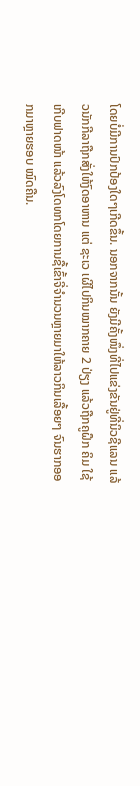ໂດຍບໍ່ມີການປົກປ້ອງໃດໆເກີດຂຶ້ນ. ນອກຈາກນັ້ນ ຍັງມີຄັ້ງໜຶ່ງທີ່ໄປແຂ່ງຂັນຢູ່ທີ່ນິວຊີແລນ ແລ້ວນັກກີລາຖືກສັ່ງໃຫ້ງົດອາຫານ ແຕ່ ຊະເວ ເຜີໄປກິນໝາກຄາຍ 2 ປ່ຽງ ແລ້ວຖືກຄູຝຶກ ຄິມ ໃຊ້ເກີບຟາດໜ້າ ແລ້ວລົງໂດທກໂດຍການຊື້ເຂົ້າຈີ່ຈຳນວນຫຼາຍມາໃຫ້ລາວກິນເລື້ອຍໆ ຈົນຮາກອອກມາຫຼາຍຮອບ ໝົດຄືນ.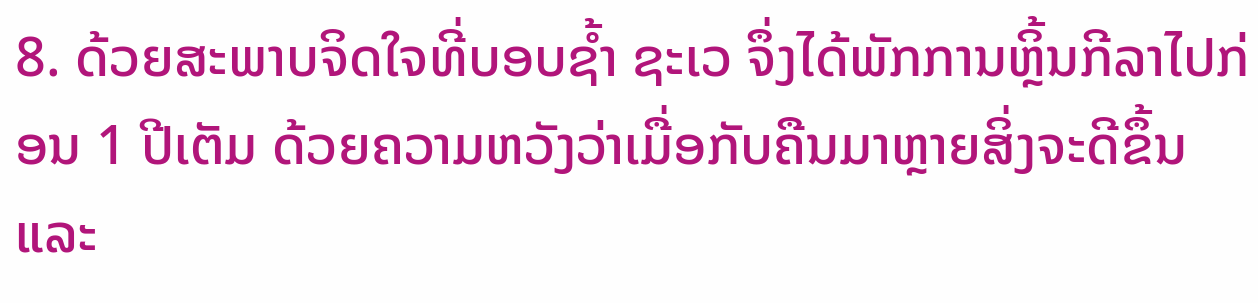8. ດ້ວຍສະພາບຈິດໃຈທີ່ບອບຊໍ້າ ຊະເວ ຈຶ່ງໄດ້ພັກການຫຼິ້ນກີລາໄປກ່ອນ 1 ປີເຕັມ ດ້ວຍຄວາມຫວັງວ່າເມື່ອກັບຄືນມາຫຼາຍສິ່ງຈະດີຂຶ້ນ ແລະ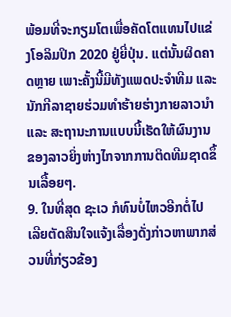ພ້ອມທີ່ຈະກຽມໂຕເພື່ອຄັດໂຕແທນໄປແຂ່ງໂອລິມປິກ 2020 ຢູ່ຍີ່ປຸ່ນ. ແຕ່ນັ້ນຜິດຄາດຫຼາຍ ເພາະຄັ້ງນີ້ມີທັງແພດປະຈຳທີມ ແລະ ນັກກີລາຊາຍຮ່ວມທຳຮ້າຍຮ່າງກາຍລາວນຳ ແລະ ສະຖານະການແບບນີ້ເຮັດໃຫ້ຜົນງານຂອງລາວຍິ່ງຫ່າງໄກຈາກການຕິດທີມຊາດຂຶ້ນເລື້ອຍໆ.
9. ໃນທີ່ສຸດ ຊະເວ ກໍທົນບໍ່ໄຫວອີກຕໍ່ໄປ ເລີຍຕັດສິນໃຈແຈ້ງເລື່ອງດັ່ງກ່າວຫາພາກສ່ວນທີ່ກ່ຽວຂ້ອງ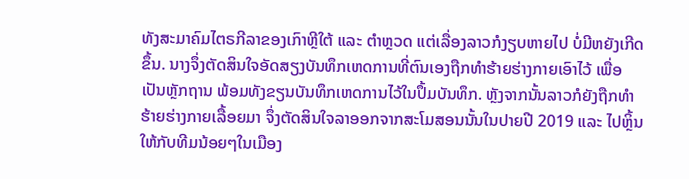ທັງສະມາຄົມໄຕຣກີລາຂອງເກົາຫຼີໃຕ້ ແລະ ຕຳຫຼວດ ແຕ່ເລື່ອງລາວກໍງຽບຫາຍໄປ ບໍ່ມີຫຍັງເກີດຂຶ້ນ. ນາງຈຶ່ງຕັດສິນໃຈອັດສຽງບັນທຶກເຫດການທີ່ຕົນເອງຖືກທຳຮ້າຍຮ່າງກາຍເອົາໄວ້ ເພື່ອເປັນຫຼັກຖານ ພ້ອມທັງຂຽນບັນທຶກເຫດການໄວ້ໃນປຶ້ມບັນທຶກ. ຫຼັງຈາກນັ້ນລາວກໍຍັງຖືກທຳຮ້າຍຮ່າງກາຍເລື້ອຍມາ ຈຶ່ງຕັດສິນໃຈລາອອກຈາກສະໂມສອນນັ້ນໃນປາຍປີ 2019 ແລະ ໄປຫຼິ້ນໃຫ້ກັບທີມນ້ອຍໆໃນເມືອງ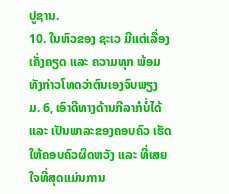ປູຊານ.
10. ໃນຫົວຂອງ ຊະເວ ມີແຕ່ເລື່ອງເຄັ່ງຄຽດ ແລະ ຄວາມທຸກ ພ້ອມທັງກ່າວໂທດວ່າຕົນເອງຈົບພຽງ ມ. 6, ເອົາດີທາງດ້ານກີລາກໍບໍ່ໄດ້ ແລະ ເປັນພາລະຂອງຄອບຄົວ ເຮັດໃຫ້ຄອບຄົວຜິດຫວັງ ແລະ ທີ່ເສຍໃຈທີ່ສຸດແມ່ນການ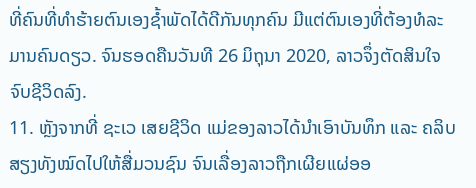ທີ່ຄົນທີ່ທຳຮ້າຍຕົນເອງຊໍ້າພັດໄດ້ດີກັນທຸກຄົນ ມີແຕ່ຕົນເອງທີ່ຕ້ອງທໍລະມານຄົນດຽວ. ຈົນຮອດຄືນວັນທີ 26 ມິຖຸນາ 2020, ລາວຈຶ່ງຕັດສິນໃຈຈົບຊີວິດລົງ.
11. ຫຼັງຈາກທີ່ ຊະເວ ເສຍຊີວິດ ແມ່ຂອງລາວໄດ້ນຳເອົາບັນທຶກ ແລະ ຄລິບສຽງທັງໝົດໄປໃຫ້ສື່ມວນຊົນ ຈົນເລື່ອງລາວຖືກເຜີຍແຜ່ອອ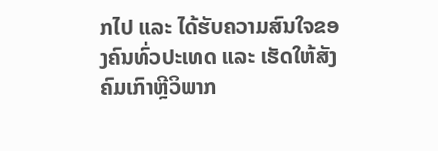ກໄປ ແລະ ໄດ້ຮັບຄວາມສົນໃຈຂອງຄົນທົ່ວປະເທດ ແລະ ເຮັດໃຫ້ສັງຄົມເກົາຫຼີວິພາກ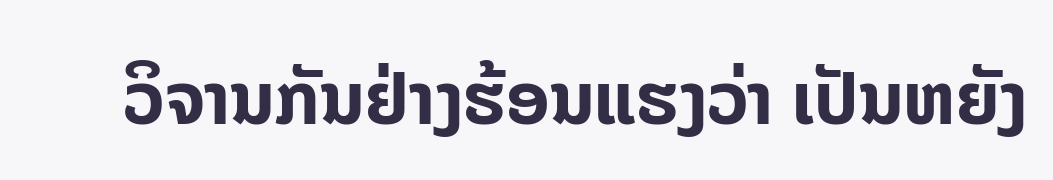ວິຈານກັນຢ່າງຮ້ອນແຮງວ່າ ເປັນຫຍັງ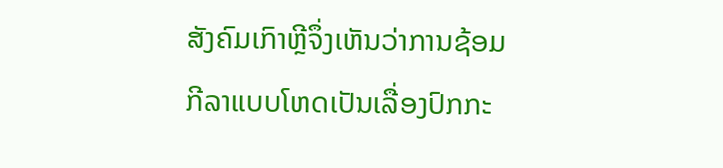ສັງຄົມເກົາຫຼີຈຶ່ງເຫັນວ່າການຊ້ອມກີລາແບບໂຫດເປັນເລື່ອງປົກກະ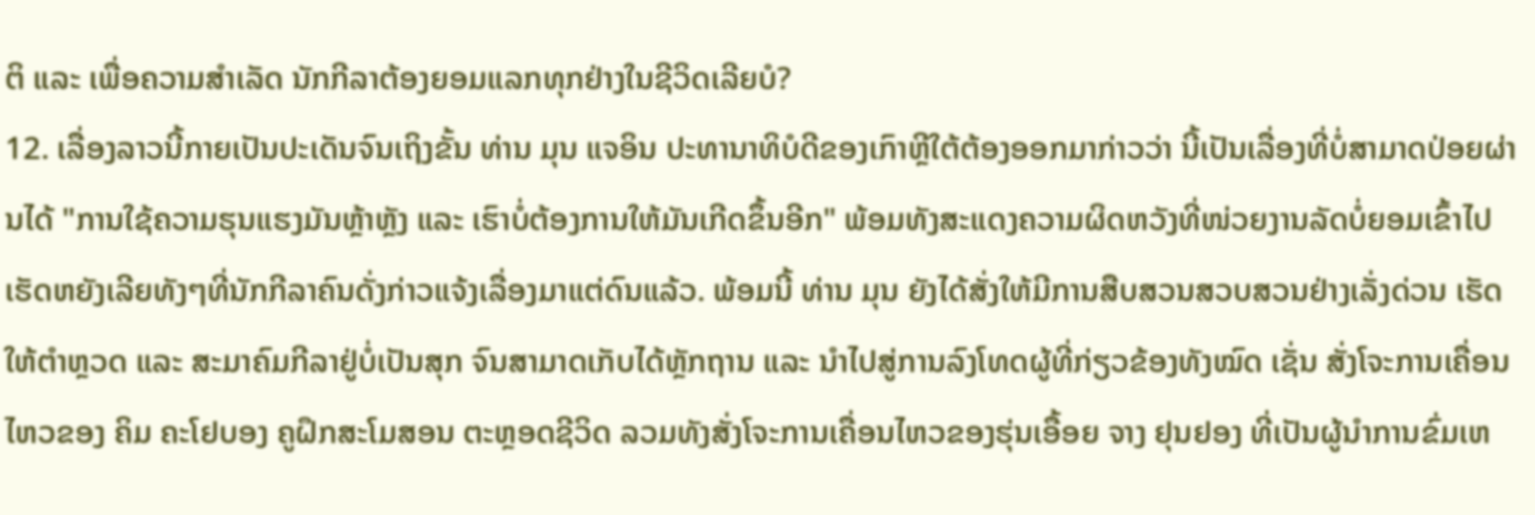ຕິ ແລະ ເພື່ອຄວາມສຳເລັດ ນັກກີລາຕ້ອງຍອມແລກທຸກຢ່າງໃນຊີວິດເລີຍບໍ?
12. ເລື່ອງລາວນີ້ກາຍເປັນປະເດັນຈົນເຖິງຂັ້ນ ທ່ານ ມຸນ ແຈອິນ ປະທານາທິບໍດີຂອງເກົາຫຼີໃຕ້ຕ້ອງອອກມາກ່າວວ່າ ນີ້ເປັນເລື່ອງທີ່ບໍ່ສາມາດປ່ອຍຜ່ານໄດ້ "ການໃຊ້ຄວາມຮຸນແຮງມັນຫຼ້າຫຼັງ ແລະ ເຮົາບໍ່ຕ້ອງການໃຫ້ມັນເກີດຂຶ້ນອີກ" ພ້ອມທັງສະແດງຄວາມຜິດຫວັງທີ່ໜ່ວຍງານລັດບໍ່ຍອມເຂົ້າໄປເຮັດຫຍັງເລີຍທັງໆທີ່ນັກກີລາຄົນດັ່ງກ່າວແຈ້ງເລື່ອງມາແຕ່ດົນແລ້ວ. ພ້ອມນີ້ ທ່ານ ມຸນ ຍັງໄດ້ສັ່ງໃຫ້ມີການສືບສວນສວບສວນຢ່າງເລັ່ງດ່ວນ ເຮັດໃຫ້ຕຳຫຼວດ ແລະ ສະມາຄົມກີລາຢູ່ບໍ່ເປັນສຸກ ຈົນສາມາດເກັບໄດ້ຫຼັກຖານ ແລະ ນຳໄປສູ່ການລົງໂທດຜູ້ທີ່ກ່ຽວຂ້ອງທັງໝົດ ເຊັ່ນ ສັ່ງໂຈະການເຄື່ອນໄຫວຂອງ ຄິມ ຄະໂຢບອງ ຄູຝຶກສະໂມສອນ ຕະຫຼອດຊີວິດ ລວມທັງສັ່ງໂຈະການເຄື່ອນໄຫວຂອງຮຸ່ນເອື້ອຍ ຈາງ ຢຸນຢອງ ທີ່ເປັນຜູ້ນຳການຂົ່ມເຫ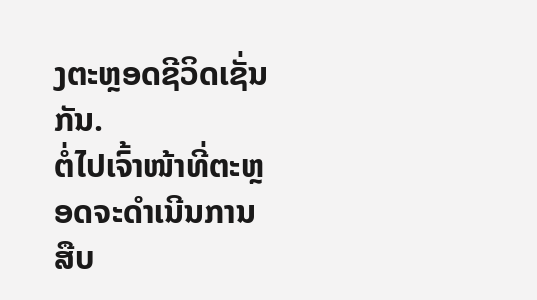ງຕະຫຼອດຊີວິດເຊັ່ນກັນ.
ຕໍ່ໄປເຈົ້າໜ້າທີ່ຕະຫຼອດຈະດຳເນີນການສືບ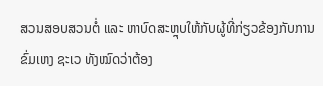ສວນສອບສວນຕໍ່ ແລະ ຫາບົດສະຫຼຸບໃຫ້ກັບຜູ້ທີ່ກ່ຽວຂ້ອງກັບການຂົ່ມເຫງ ຊະເວ ທັງໝົດວ່າຕ້ອງ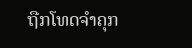ຖືກໂທດຈຳຄຸກ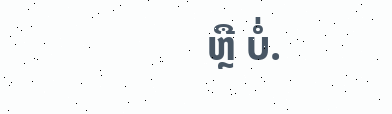ຫຼື ບໍ່.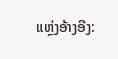ແຫຼ່ງອ້າງອີງ: